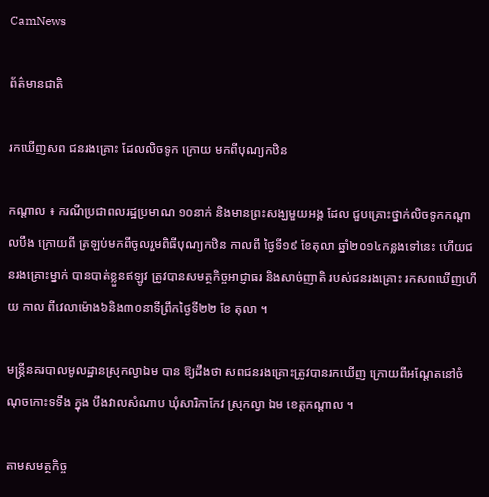CamNews

ព័ត៌មានជាតិ

រកឃើញសព ជនរងគ្រោះ ដែលលិចទូក ក្រោយ មកពីបុណ្យកឋិន

កណ្ដាល ៖ ករណីប្រជាពលរដ្ឋប្រមាណ ១០នាក់ និងមានព្រះសង្ឃមួយអង្គ ដែល ជួបគ្រោះថ្នាក់លិចទូកកណ្ដាលបឹង ក្រោយពី ត្រឡប់មកពីចូលរួមពិធីបុណ្យកឋិន កាលពី ថ្ងៃទី១៩ ខែតុលា ឆ្នាំ២០១៤កន្លងទៅនេះ ហើយជនរងគ្រោះម្នាក់ បានបាត់ខ្លួនឥឡូវ ត្រូវបានសមត្ថកិច្ចអាជ្ញាធរ និងសាច់ញាតិ របស់ជនរងគ្រោះ រកសពឃើញហើយ កាល ពីវេលាម៉ោង៦និង៣០នាទីព្រឹកថ្ងៃទី២២ ខែ តុលា ។

មន្ដ្រីនគរបាលមូលដ្ឋានស្រុកល្វាឯម បាន ឱ្យដឹងថា សពជនរងគ្រោះត្រូវបានរកឃើញ ក្រោយពីអណ្ដែតនៅចំណុចកោះទទឹង ក្នុង បឹងវាលសំណាប ឃុំសារិកាកែវ ស្រុកល្វា ឯម ខេត្ដកណ្ដាល ។

តាមសមត្ថកិច្ច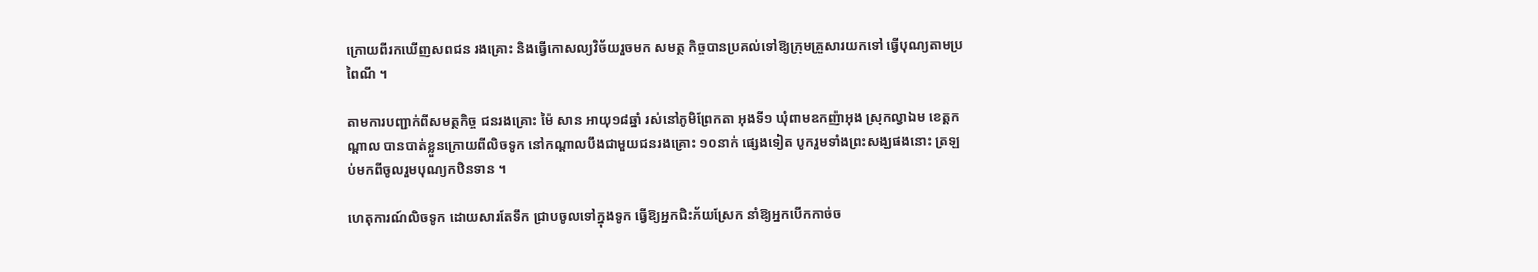ក្រោយពីរកឃើញសពជន រងគ្រោះ និងធ្វើកោសល្យវិច័យរួចមក សមត្ថ កិច្ចបានប្រគល់ទៅឱ្យក្រុមគ្រួសារយកទៅ ធ្វើបុណ្យតាមប្រពៃណី ។

តាមការបញ្ជាក់ពីសមត្ថកិច្ច ជនរងគ្រោះ ម៉ៃ សាន អាយុ១៨ឆ្នាំ រស់នៅភូមិព្រែកតា អុងទី១ ឃុំពាមឧកញ៉ាអុង ស្រុកល្វាឯម ខេត្ដកណ្ដាល បានបាត់ខ្លួនក្រោយពីលិចទូក នៅកណ្ដាលបឹងជាមួយជនរងគ្រោះ ១០នាក់ ផ្សេងទៀត បូករួមទាំងព្រះសង្ឃផងនោះ ត្រឡប់មកពីចូលរួមបុណ្យកឋិនទាន ។

ហេតុការណ៍លិចទូក ដោយសារតែទឹក ជ្រាបចូលទៅក្នុងទូក ធ្វើឱ្យអ្នកជិះភ័យស្រែក នាំឱ្យអ្នកបើកកាច់ច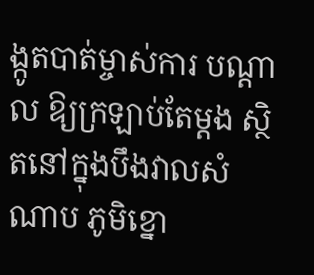ង្កូតបាត់ម្ចាស់ការ បណ្ដាល ឱ្យក្រឡាប់តែម្ដង ស្ថិតនៅក្នុងបឹងវាលសំ ណាប ភូមិខ្នោ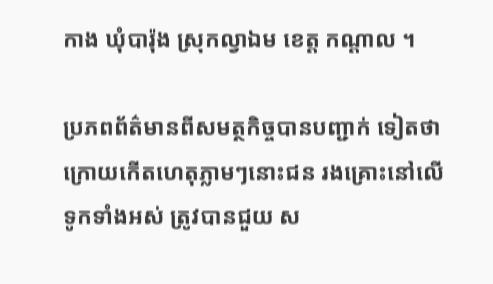កាង ឃុំបារ៉ុង ស្រុកល្វាឯម ខេត្ដ កណ្ដាល ។

ប្រភពព័ត៌មានពីសមត្ថកិច្ចបានបញ្ជាក់ ទៀតថា ក្រោយកើតហេតុភ្លាមៗនោះជន រងគ្រោះនៅលើទូកទាំងអស់ ត្រូវបានជួយ ស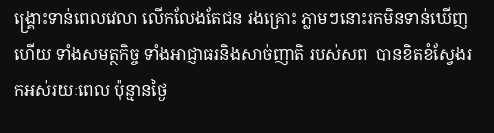ង្គ្រោះទាន់ពេលវេលា លើកលែងតែជន រងគ្រោះ ភ្លាមៗនោះរកមិនទាន់ឃើញហើយ ទាំងសមត្ថកិច្ច ទាំងអាជ្ញាធរនិងសាច់ញាតិ របស់សព  បានខិតខំស្វែងរកអស់រយៈពេល ប៉ុន្មានថ្ងៃ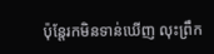ប៉ុន្ដែរកមិនទាន់ឃើញ លុះព្រឹក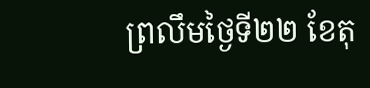ព្រលឹមថ្ងៃទី២២ ខែតុ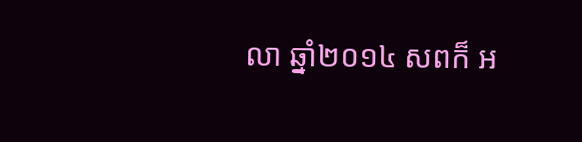លា ឆ្នាំ២០១៤ សពក៏ អ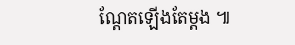ណ្ដែតឡើងតែម្ដង ៕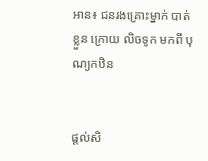អាន៖ ជនរងគ្រោះម្នាក់ បាត់ខ្លួន ក្រោយ លិចទូក មកពី បុណ្យកឋិន


ផ្ដល់សិ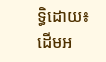ទ្ធិដោយ៖ ដើមអ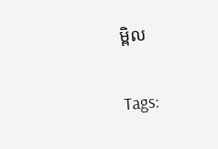ម្ពិល


Tags: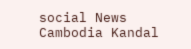social News Cambodia Kandal